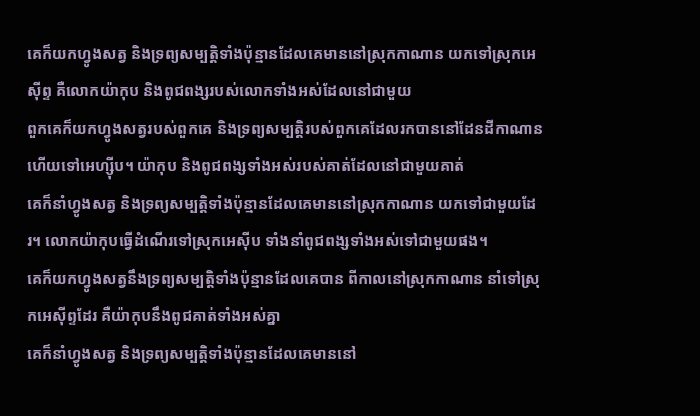គេក៏យកហ្វូងសត្វ និងទ្រព្យសម្បត្តិទាំងប៉ុន្មានដែលគេមាននៅស្រុកកាណាន យកទៅស្រុកអេស៊ីព្ទ គឺលោកយ៉ាកុប និងពូជពង្សរបស់លោកទាំងអស់ដែលនៅជាមួយ
ពួកគេក៏យកហ្វូងសត្វរបស់ពួកគេ និងទ្រព្យសម្បត្តិរបស់ពួកគេដែលរកបាននៅដែនដីកាណាន ហើយទៅអេហ្ស៊ីប។ យ៉ាកុប និងពូជពង្សទាំងអស់របស់គាត់ដែលនៅជាមួយគាត់
គេក៏នាំហ្វូងសត្វ និងទ្រព្យសម្បត្តិទាំងប៉ុន្មានដែលគេមាននៅស្រុកកាណាន យកទៅជាមួយដែរ។ លោកយ៉ាកុបធ្វើដំណើរទៅស្រុកអេស៊ីប ទាំងនាំពូជពង្សទាំងអស់ទៅជាមួយផង។
គេក៏យកហ្វូងសត្វនឹងទ្រព្យសម្បត្តិទាំងប៉ុន្មានដែលគេបាន ពីកាលនៅស្រុកកាណាន នាំទៅស្រុកអេស៊ីព្ទដែរ គឺយ៉ាកុបនឹងពូជគាត់ទាំងអស់គ្នា
គេក៏នាំហ្វូងសត្វ និងទ្រព្យសម្បត្តិទាំងប៉ុន្មានដែលគេមាននៅ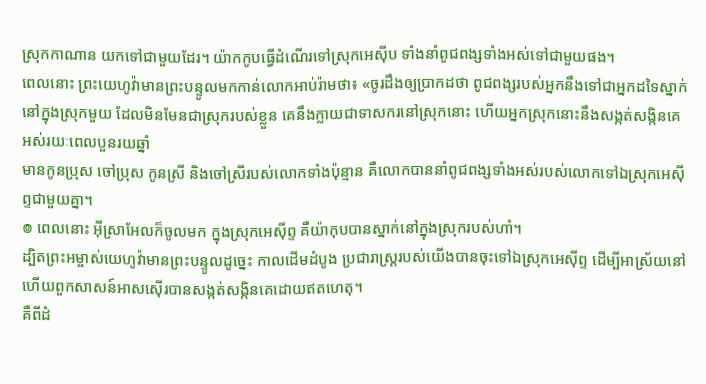ស្រុកកាណាន យកទៅជាមួយដែរ។ យ៉ាកកូបធ្វើដំណើរទៅស្រុកអេស៊ីប ទាំងនាំពូជពង្សទាំងអស់ទៅជាមួយផង។
ពេលនោះ ព្រះយេហូវ៉ាមានព្រះបន្ទូលមកកាន់លោកអាប់រ៉ាមថា៖ «ចូរដឹងឲ្យប្រាកដថា ពូជពង្សរបស់អ្នកនឹងទៅជាអ្នកដទៃស្នាក់នៅក្នុងស្រុកមួយ ដែលមិនមែនជាស្រុករបស់ខ្លួន គេនឹងក្លាយជាទាសករនៅស្រុកនោះ ហើយអ្នកស្រុកនោះនឹងសង្កត់សង្កិនគេអស់រយៈពេលបួនរយឆ្នាំ
មានកូនប្រុស ចៅប្រុស កូនស្រី និងចៅស្រីរបស់លោកទាំងប៉ុន្មាន គឺលោកបាននាំពូជពង្សទាំងអស់របស់លោកទៅឯស្រុកអេស៊ីព្ទជាមួយគ្នា។
៙ ពេលនោះ អ៊ីស្រាអែលក៏ចូលមក ក្នុងស្រុកអេស៊ីព្ទ គឺយ៉ាកុបបានស្នាក់នៅក្នុងស្រុករបស់ហាំ។
ដ្បិតព្រះអម្ចាស់យេហូវ៉ាមានព្រះបន្ទូលដូច្នេះ កាលដើមដំបូង ប្រជារាស្ត្ររបស់យើងបានចុះទៅឯស្រុកអេស៊ីព្ទ ដើម្បីអាស្រ័យនៅ ហើយពួកសាសន៍អាសស៊ើរបានសង្កត់សង្កិនគេដោយឥតហេតុ។
គឺពីដំ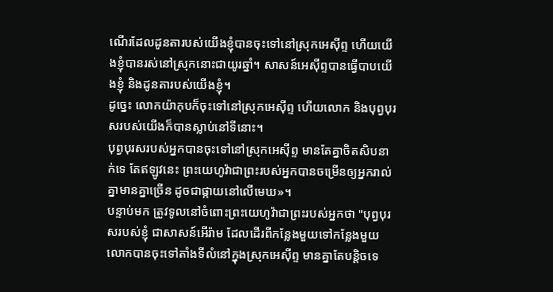ណើរដែលដូនតារបស់យើងខ្ញុំបានចុះទៅនៅស្រុកអេស៊ីព្ទ ហើយយើងខ្ញុំបានរស់នៅស្រុកនោះជាយូរឆ្នាំ។ សាសន៍អេស៊ីព្ទបានធ្វើបាបយើងខ្ញុំ និងដូនតារបស់យើងខ្ញុំ។
ដូច្នេះ លោកយ៉ាកុបក៏ចុះទៅនៅស្រុកអេស៊ីព្ទ ហើយលោក និងបុព្វបុរសរបស់យើងក៏បានស្លាប់នៅទីនោះ។
បុព្វបុរសរបស់អ្នកបានចុះទៅនៅស្រុកអេស៊ីព្ទ មានតែគ្នាចិតសិបនាក់ទេ តែឥឡូវនេះ ព្រះយេហូវ៉ាជាព្រះរបស់អ្នកបានចម្រើនឲ្យអ្នករាល់គ្នាមានគ្នាច្រើន ដូចជាផ្កាយនៅលើមេឃ»។
បន្ទាប់មក ត្រូវទូលនៅចំពោះព្រះយេហូវ៉ាជាព្រះរបស់អ្នកថា "បុព្វបុរសរបស់ខ្ញុំ ជាសាសន៍អើរ៉ាម ដែលដើរពីកន្លែងមួយទៅកន្លែងមួយ លោកបានចុះទៅតាំងទីលំនៅក្នុងស្រុកអេស៊ីព្ទ មានគ្នាតែបន្តិចទេ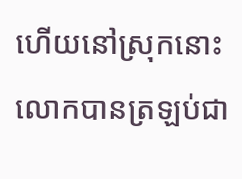ហើយនៅស្រុកនោះ លោកបានត្រឡប់ជា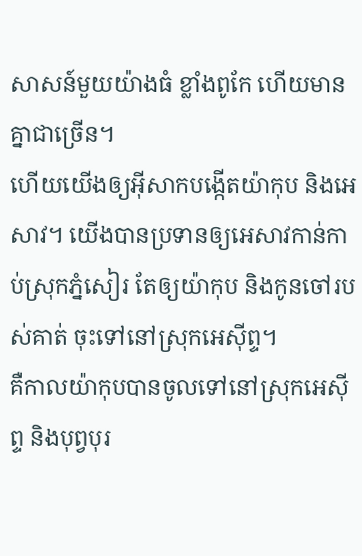សាសន៍មួយយ៉ាងធំ ខ្លាំងពូកែ ហើយមានគ្នាជាច្រើន។
ហើយយើងឲ្យអ៊ីសាកបង្កើតយ៉ាកុប និងអេសាវ។ យើងបានប្រទានឲ្យអេសាវកាន់កាប់ស្រុកភ្នំសៀរ តែឲ្យយ៉ាកុប និងកូនចៅរបស់គាត់ ចុះទៅនៅស្រុកអេស៊ីព្ទ។
គឺកាលយ៉ាកុបបានចូលទៅនៅស្រុកអេស៊ីព្ទ និងបុព្វបុរ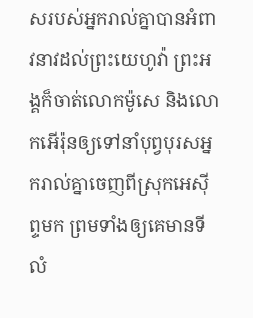សរបស់អ្នករាល់គ្នាបានអំពាវនាវដល់ព្រះយេហូវ៉ា ព្រះអង្គក៏ចាត់លោកម៉ូសេ និងលោកអើរ៉ុនឲ្យទៅនាំបុព្វបុរសអ្នករាល់គ្នាចេញពីស្រុកអេស៊ីព្ទមក ព្រមទាំងឲ្យគេមានទីលំ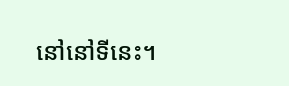នៅនៅទីនេះ។